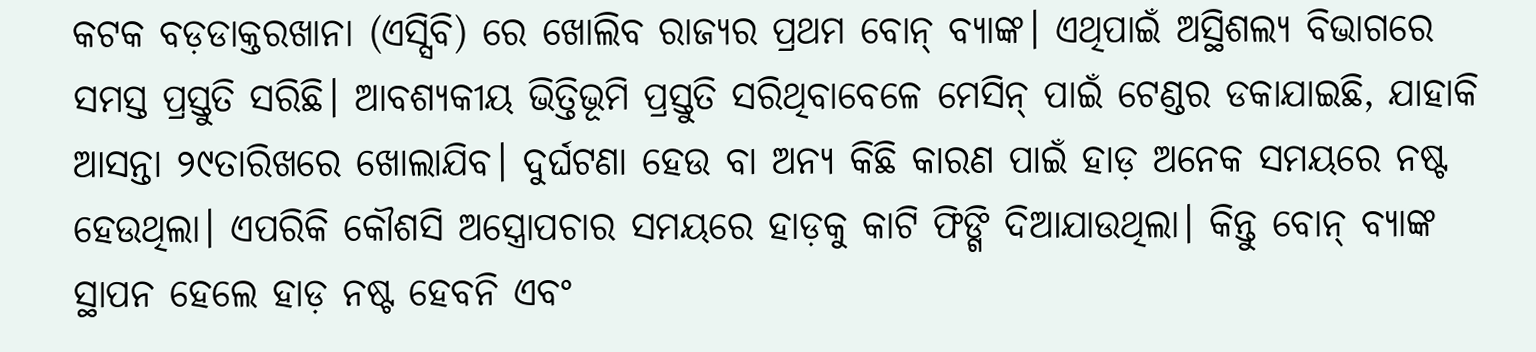କଟକ ବଡ଼ଡାକ୍ତରଖାନା (ଏସ୍ସିବି) ରେ ଖୋଲିବ ରାଜ୍ୟର ପ୍ରଥମ ବୋନ୍ ବ୍ୟାଙ୍କ। ଏଥିପାଇଁ ଅସ୍ଥିଶଲ୍ୟ ବିଭାଗରେ ସମସ୍ତ ପ୍ରସ୍ତୁତି ସରିଛି। ଆବଶ୍ୟକୀୟ ଭିତ୍ତିଭୂମି ପ୍ରସ୍ତୁତି ସରିଥିବାବେଳେ ମେସିନ୍ ପାଇଁ ଟେଣ୍ଡର ଡକାଯାଇଛି, ଯାହାକି ଆସନ୍ତା ୨୯ତାରିଖରେ ଖୋଲାଯିବ। ଦୁର୍ଘଟଣା ହେଉ ବା ଅନ୍ୟ କିଛି କାରଣ ପାଇଁ ହାଡ଼ ଅନେକ ସମୟରେ ନଷ୍ଟ ହେଉଥିଲା। ଏପରିକି କୌଶସି ଅସ୍ତ୍ରୋପଚାର ସମୟରେ ହାଡ଼କୁ କାଟି ଫିଙ୍ଗି ଦିଆଯାଉଥିଲା। କିନ୍ତୁ ବୋନ୍ ବ୍ୟାଙ୍କ ସ୍ଥାପନ ହେଲେ ହାଡ଼ ନଷ୍ଟ ହେବନି ଏବଂ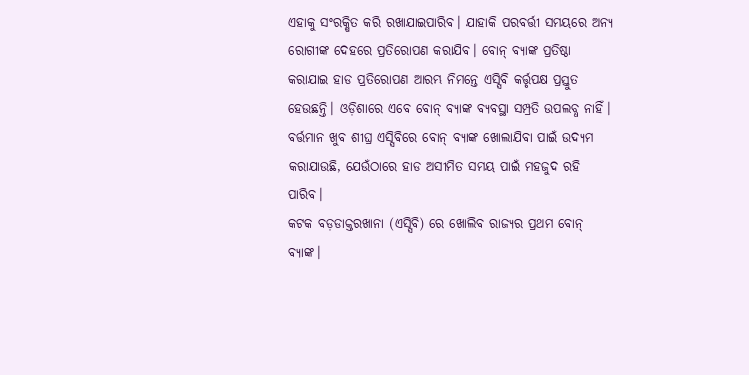ଏହାକୁ ସଂରକ୍ଷିତ କରି ରଖାଯାଇପାରିବ। ଯାହାକି ପରବର୍ତ୍ତୀ ସମୟରେ ଅନ୍ୟ ରୋଗୀଙ୍କ ଦେହରେ ପ୍ରତିରୋପଣ କରାଯିବ। ବୋନ୍ ବ୍ୟାଙ୍କ ପ୍ରତିଷ୍ଠା କରାଯାଇ ହାଡ ପ୍ରତିରୋପଣ ଆରମ୍ଭ ନିମନ୍ତେ ଏସ୍ସିବି କର୍ତ୍ତୃପକ୍ଷ ପ୍ରସ୍ତୁତ ହେଉଛନ୍ତି। ଓଡ଼ିଶାରେ ଏବେ ବୋନ୍ ବ୍ୟାଙ୍କ ବ୍ୟବସ୍ଥା ସମ୍ପ୍ରତି ଉପଲବ୍ଧ ନାହିଁ। ବର୍ତ୍ତମାନ ଖୁବ ଶୀଘ୍ର ଏସ୍ସିବିରେ ବୋନ୍ ବ୍ୟାଙ୍କ ଖୋଲାଯିବା ପାଇଁ ଉଦ୍ୟମ କରାଯାଉଛି, ଯେଉଁଠାରେ ହାଡ ଅସୀମିତ ସମୟ ପାଇଁ ମହଜୁଦ ରହି ପାରିବ।
କଟକ ବଡ଼ଡାକ୍ତରଖାନା (ଏସ୍ସିବି) ରେ ଖୋଲିବ ରାଜ୍ୟର ପ୍ରଥମ ବୋନ୍ ବ୍ୟାଙ୍କ।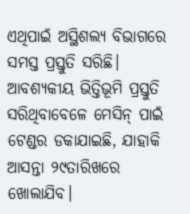ଏଥିପାଇଁ ଅସ୍ଥିଶଲ୍ୟ ବିଭାଗରେ ସମସ୍ତ ପ୍ରସ୍ତୁତି ସରିଛି। ଆବଶ୍ୟକୀୟ ଭିତ୍ତିଭୂମି ପ୍ରସ୍ତୁତି ସରିଥିବାବେଳେ ମେସିନ୍ ପାଇଁ ଟେଣ୍ଡର ଡକାଯାଇଛି, ଯାହାକି ଆସନ୍ତା ୨୯ତାରିଖରେ ଖୋଲାଯିବ।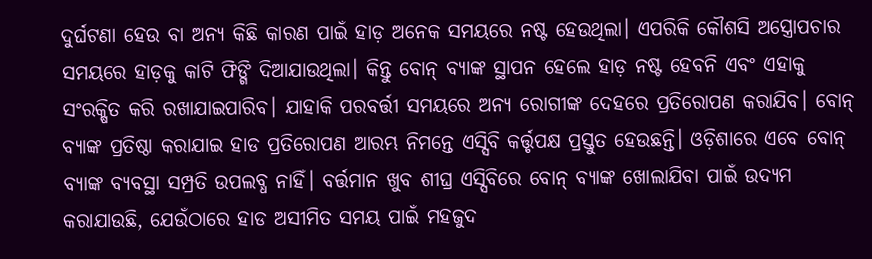ଦୁର୍ଘଟଣା ହେଉ ବା ଅନ୍ୟ କିଛି କାରଣ ପାଇଁ ହାଡ଼ ଅନେକ ସମୟରେ ନଷ୍ଟ ହେଉଥିଲା। ଏପରିକି କୌଶସି ଅସ୍ତ୍ରୋପଚାର ସମୟରେ ହାଡ଼କୁ କାଟି ଫିଙ୍ଗି ଦିଆଯାଉଥିଲା। କିନ୍ତୁ ବୋନ୍ ବ୍ୟାଙ୍କ ସ୍ଥାପନ ହେଲେ ହାଡ଼ ନଷ୍ଟ ହେବନି ଏବଂ ଏହାକୁ ସଂରକ୍ଷିତ କରି ରଖାଯାଇପାରିବ। ଯାହାକି ପରବର୍ତ୍ତୀ ସମୟରେ ଅନ୍ୟ ରୋଗୀଙ୍କ ଦେହରେ ପ୍ରତିରୋପଣ କରାଯିବ। ବୋନ୍ ବ୍ୟାଙ୍କ ପ୍ରତିଷ୍ଠା କରାଯାଇ ହାଡ ପ୍ରତିରୋପଣ ଆରମ୍ଭ ନିମନ୍ତେ ଏସ୍ସିବି କର୍ତ୍ତୃପକ୍ଷ ପ୍ରସ୍ତୁତ ହେଉଛନ୍ତି। ଓଡ଼ିଶାରେ ଏବେ ବୋନ୍ ବ୍ୟାଙ୍କ ବ୍ୟବସ୍ଥା ସମ୍ପ୍ରତି ଉପଲବ୍ଧ ନାହିଁ। ବର୍ତ୍ତମାନ ଖୁବ ଶୀଘ୍ର ଏସ୍ସିବିରେ ବୋନ୍ ବ୍ୟାଙ୍କ ଖୋଲାଯିବା ପାଇଁ ଉଦ୍ୟମ କରାଯାଉଛି, ଯେଉଁଠାରେ ହାଡ ଅସୀମିତ ସମୟ ପାଇଁ ମହଜୁଦ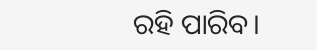ରହି ପାରିବ।